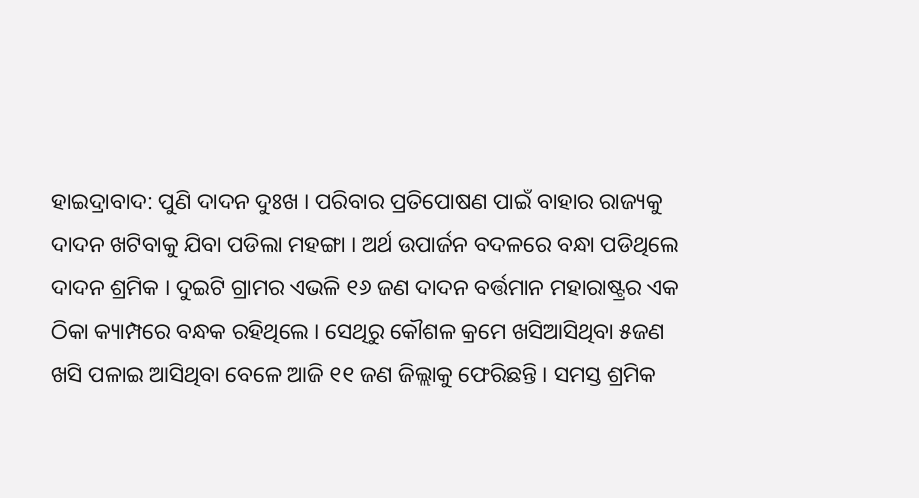ହାଇଦ୍ରାବାଦ: ପୁଣି ଦାଦନ ଦୁଃଖ । ପରିବାର ପ୍ରତିପୋଷଣ ପାଇଁ ବାହାର ରାଜ୍ୟକୁ ଦାଦନ ଖଟିବାକୁ ଯିବା ପଡିଲା ମହଙ୍ଗା । ଅର୍ଥ ଉପାର୍ଜନ ବଦଳରେ ବନ୍ଧା ପଡିଥିଲେ ଦାଦନ ଶ୍ରମିକ । ଦୁଇଟି ଗ୍ରାମର ଏଭଳି ୧୬ ଜଣ ଦାଦନ ବର୍ତ୍ତମାନ ମହାରାଷ୍ଟ୍ରର ଏକ ଠିକା କ୍ୟାମ୍ପରେ ବନ୍ଧକ ରହିଥିଲେ । ସେଥିରୁ କୌଶଳ କ୍ରମେ ଖସିଆସିଥିବା ୫ଜଣ ଖସି ପଳାଇ ଆସିଥିବା ବେଳେ ଆଜି ୧୧ ଜଣ ଜିଲ୍ଲାକୁ ଫେରିଛନ୍ତି । ସମସ୍ତ ଶ୍ରମିକ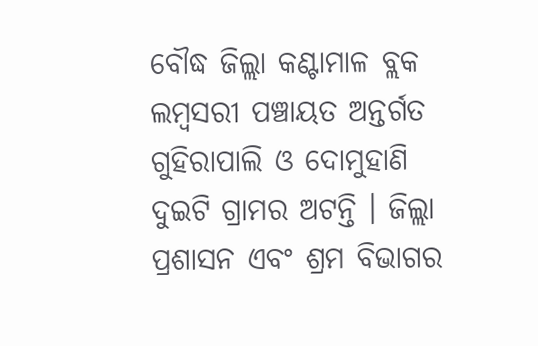ବୌଦ୍ଧ ଜିଲ୍ଲା କଣ୍ଟାମାଳ ବ୍ଲକ ଲମ୍ବସରୀ ପଞ୍ଚାୟତ ଅନ୍ତର୍ଗତ ଗୁହିରାପାଲି ଓ ଦୋମୁହାଣି ଦୁଇଟି ଗ୍ରାମର ଅଟନ୍ତି । ଜିଲ୍ଲା ପ୍ରଶାସନ ଏବଂ ଶ୍ରମ ବିଭାଗର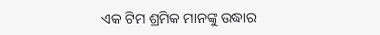ଏକ ଟିମ ଶ୍ରମିକ ମାନଙ୍କୁ ଉଦ୍ଧାର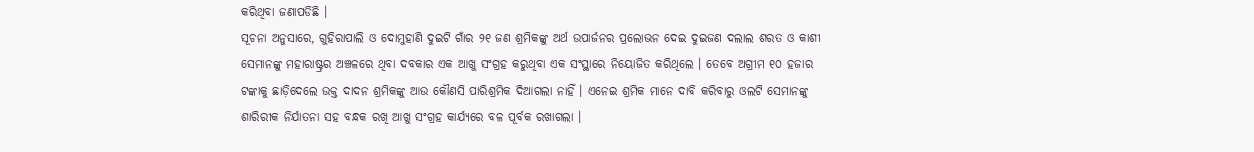କରିଥିବା ଜଣାପଡିଛି ।
ସୂଚନା ଅନୁସାରେ, ଗୁହିରାପାଲି ଓ ଦୋମୁହାଣି ଦୁଇଟି ଗାଁର ୨୧ ଜଣ ଶ୍ରମିକଙ୍କୁ ଅର୍ଥ ଉପାର୍ଜନର ପ୍ରଲୋଭନ ଦେଇ ଦୁଇଜଣ ଦଲାଲ ଶରତ ଓ କାଶୀ ସେମାନଙ୍କୁ ମହାରାଷ୍ଟ୍ରର ଅଞ୍ଚଳରେ ଥିବା ଦବକାର ଏକ ଆଖୁ ସଂଗ୍ରହ କରୁଥିବା ଏକ ସଂସ୍ଥାରେ ନିୟୋଜିତ କରିଥିଲେ । ତେବେ ଅଗ୍ରୀମ ୧୦ ହଜାର ଟଙ୍କାକୁ ଛାଡ଼ିଦେଲେ ଉକ୍ତ ଦାଦନ ଶ୍ରମିକଙ୍କୁ ଆଉ କୌଣସି ପାରିଶ୍ରମିକ ଦିଆଗଲା ନାହିଁ । ଏନେଇ ଶ୍ରମିକ ମାନେ ଦାବି କରିବାରୁ ଓଲଟି ସେମାନଙ୍କୁ ଶାରିରୀକ ନିର୍ଯାତନା ସହ ବନ୍ଧକ ରଖି ଆଖୁ ସଂଗ୍ରହ କାର୍ଯ୍ୟରେ ବଳ ପୂର୍ବକ ରଖାଗଲା ।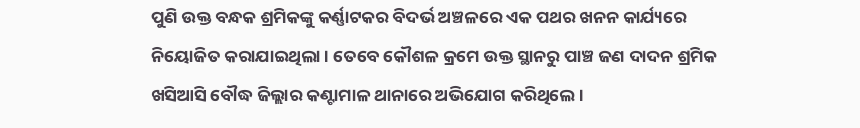ପୁଣି ଉକ୍ତ ବନ୍ଧକ ଶ୍ରମିକଙ୍କୁ କର୍ଣ୍ଣାଟକର ବିଦର୍ଭ ଅଞ୍ଚଳରେ ଏକ ପଥର ଖନନ କାର୍ଯ୍ୟରେ ନିୟୋଜିତ କରାଯାଇଥିଲା । ତେବେ କୌଶଳ କ୍ରମେ ଉକ୍ତ ସ୍ଥାନରୁ ପାଞ୍ଚ ଜଣ ଦାଦନ ଶ୍ରମିକ ଖସିଆସି ବୌଦ୍ଧ ଜିଲ୍ଲାର କଣ୍ଟାମାଳ ଥାନାରେ ଅଭିଯୋଗ କରିଥିଲେ ।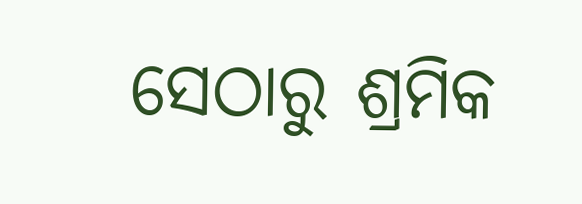ସେଠାରୁ ଶ୍ରମିକ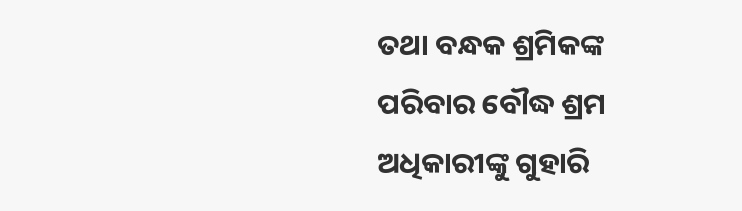ତଥା ବନ୍ଧକ ଶ୍ରମିକଙ୍କ ପରିବାର ବୌଦ୍ଧ ଶ୍ରମ ଅଧିକାରୀଙ୍କୁ ଗୁହାରି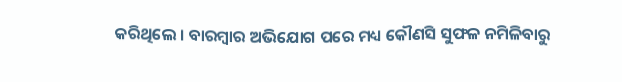କରିଥିଲେ । ବାରମ୍ବାର ଅଭିଯୋଗ ପରେ ମଧ୍ୟ କୌଣସି ସୁଫଳ ନମିଳିବାରୁ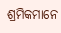ଶ୍ରମିକମାନେ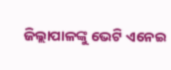ଜିଲ୍ଲାପାଳଙ୍କୁ ଭେଟି ଏନେଇ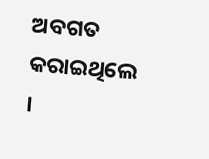ଅବଗତ କରାଇଥିଲେ ।